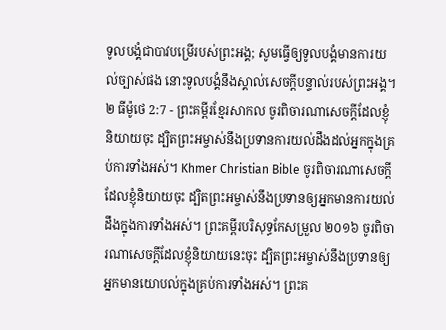ទូលបង្គំជាបាវបម្រើរបស់ព្រះអង្គ; សូមធ្វើឲ្យទូលបង្គំមានការយល់ច្បាស់ផង នោះទូលបង្គំនឹងស្គាល់សេចក្ដីបន្ទាល់របស់ព្រះអង្គ។
២ ធីម៉ូថេ 2:7 - ព្រះគម្ពីរខ្មែរសាកល ចូរពិចារណាសេចក្ដីដែលខ្ញុំនិយាយចុះ ដ្បិតព្រះអម្ចាស់នឹងប្រទានការយល់ដឹងដល់អ្នកក្នុងគ្រប់ការទាំងអស់។ Khmer Christian Bible ចូរពិចារណាសេចក្ដីដែលខ្ញុំនិយាយចុះ ដ្បិតព្រះអម្ចាស់នឹងប្រទានឲ្យអ្នកមានការយល់ដឹងក្នុងការទាំងអស់។ ព្រះគម្ពីរបរិសុទ្ធកែសម្រួល ២០១៦ ចូរពិចារណាសេចក្ដីដែលខ្ញុំនិយាយនេះចុះ ដ្បិតព្រះអម្ចាស់នឹងប្រទានឲ្យអ្នកមានយោបល់ក្នុងគ្រប់ការទាំងអស់។ ព្រះគ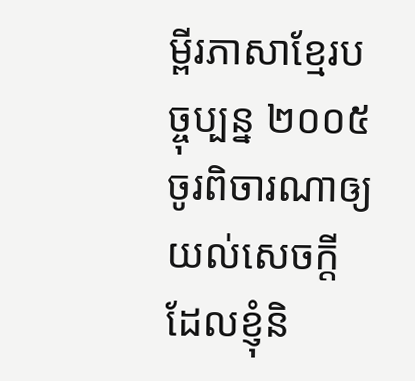ម្ពីរភាសាខ្មែរបច្ចុប្បន្ន ២០០៥ ចូរពិចារណាឲ្យយល់សេចក្ដីដែលខ្ញុំនិ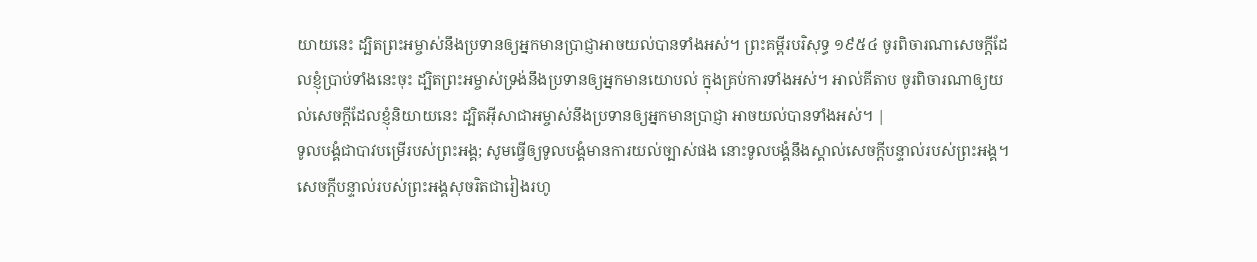យាយនេះ ដ្បិតព្រះអម្ចាស់នឹងប្រទានឲ្យអ្នកមានប្រាជ្ញាអាចយល់បានទាំងអស់។ ព្រះគម្ពីរបរិសុទ្ធ ១៩៥៤ ចូរពិចារណាសេចក្ដីដែលខ្ញុំប្រាប់ទាំងនេះចុះ ដ្បិតព្រះអម្ចាស់ទ្រង់នឹងប្រទានឲ្យអ្នកមានយោបល់ ក្នុងគ្រប់ការទាំងអស់។ អាល់គីតាប ចូរពិចារណាឲ្យយល់សេចក្ដីដែលខ្ញុំនិយាយនេះ ដ្បិតអ៊ីសាជាអម្ចាស់នឹងប្រទានឲ្យអ្នកមានប្រាជ្ញា អាចយល់បានទាំងអស់។ |
ទូលបង្គំជាបាវបម្រើរបស់ព្រះអង្គ; សូមធ្វើឲ្យទូលបង្គំមានការយល់ច្បាស់ផង នោះទូលបង្គំនឹងស្គាល់សេចក្ដីបន្ទាល់របស់ព្រះអង្គ។
សេចក្ដីបន្ទាល់របស់ព្រះអង្គសុចរិតជារៀងរហូ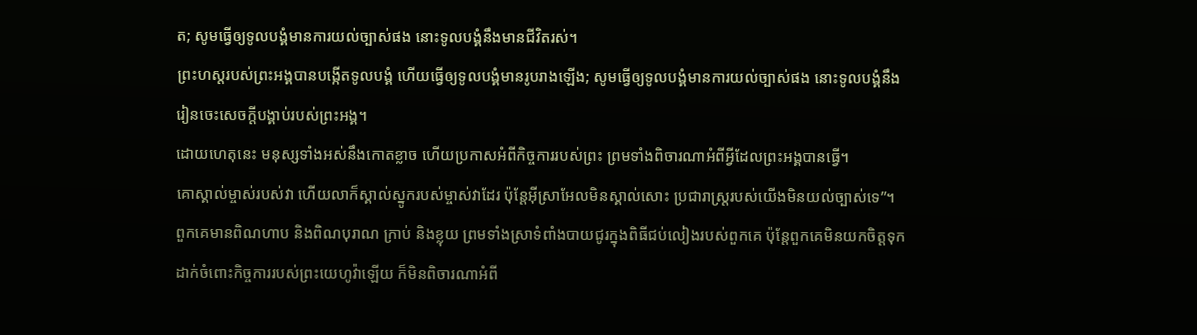ត; សូមធ្វើឲ្យទូលបង្គំមានការយល់ច្បាស់ផង នោះទូលបង្គំនឹងមានជីវិតរស់។
ព្រះហស្តរបស់ព្រះអង្គបានបង្កើតទូលបង្គំ ហើយធ្វើឲ្យទូលបង្គំមានរូបរាងឡើង; សូមធ្វើឲ្យទូលបង្គំមានការយល់ច្បាស់ផង នោះទូលបង្គំនឹងរៀនចេះសេចក្ដីបង្គាប់របស់ព្រះអង្គ។
ដោយហេតុនេះ មនុស្សទាំងអស់នឹងកោតខ្លាច ហើយប្រកាសអំពីកិច្ចការរបស់ព្រះ ព្រមទាំងពិចារណាអំពីអ្វីដែលព្រះអង្គបានធ្វើ។
គោស្គាល់ម្ចាស់របស់វា ហើយលាក៏ស្គាល់ស្នូករបស់ម្ចាស់វាដែរ ប៉ុន្តែអ៊ីស្រាអែលមិនស្គាល់សោះ ប្រជារាស្ត្ររបស់យើងមិនយល់ច្បាស់ទេ”។
ពួកគេមានពិណហាប និងពិណបុរាណ ក្រាប់ និងខ្លុយ ព្រមទាំងស្រាទំពាំងបាយជូរក្នុងពិធីជប់លៀងរបស់ពួកគេ ប៉ុន្តែពួកគេមិនយកចិត្តទុកដាក់ចំពោះកិច្ចការរបស់ព្រះយេហូវ៉ាឡើយ ក៏មិនពិចារណាអំពី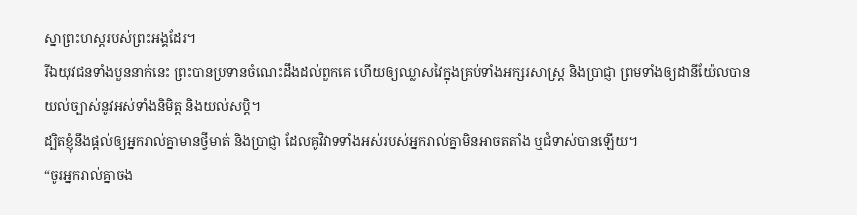ស្នាព្រះហស្តរបស់ព្រះអង្គដែរ។
រីឯយុវជនទាំងបួននាក់នេះ ព្រះបានប្រទានចំណេះដឹងដល់ពួកគេ ហើយឲ្យឈ្លាសវៃក្នុងគ្រប់ទាំងអក្សរសាស្ត្រ និងប្រាជ្ញា ព្រមទាំងឲ្យដានីយ៉ែលបានយល់ច្បាស់នូវអស់ទាំងនិមិត្ត និងយល់សប្តិ។
ដ្បិតខ្ញុំនឹងផ្ដល់ឲ្យអ្នករាល់គ្នាមានថ្វីមាត់ និងប្រាជ្ញា ដែលគូវិវាទទាំងអស់របស់អ្នករាល់គ្នាមិនអាចតតាំង ឬជំទាស់បានឡើយ។
“ចូរអ្នករាល់គ្នាចង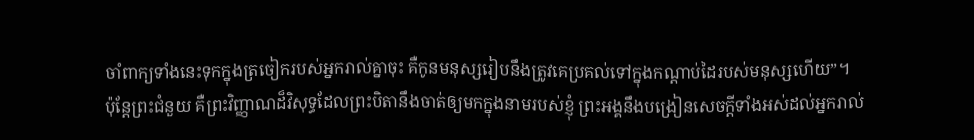ចាំពាក្យទាំងនេះទុកក្នុងត្រចៀករបស់អ្នករាល់គ្នាចុះ គឺកូនមនុស្សរៀបនឹងត្រូវគេប្រគល់ទៅក្នុងកណ្ដាប់ដៃរបស់មនុស្សហើយ”។
ប៉ុន្តែព្រះជំនួយ គឺព្រះវិញ្ញាណដ៏វិសុទ្ធដែលព្រះបិតានឹងចាត់ឲ្យមកក្នុងនាមរបស់ខ្ញុំ ព្រះអង្គនឹងបង្រៀនសេចក្ដីទាំងអស់ដល់អ្នករាល់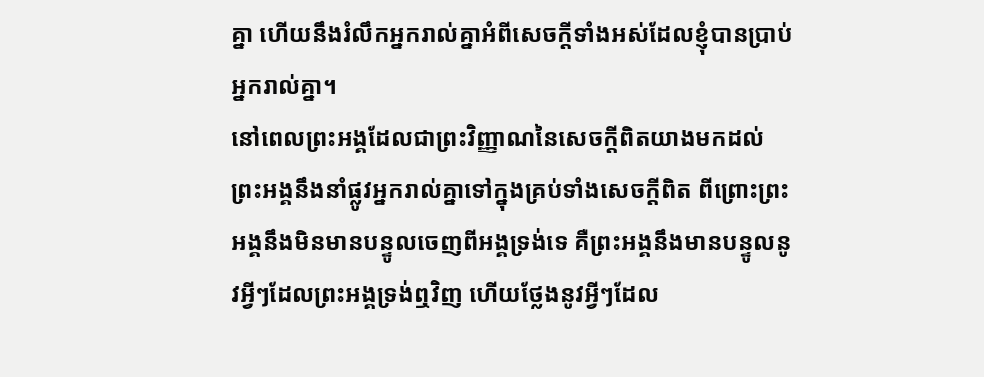គ្នា ហើយនឹងរំលឹកអ្នករាល់គ្នាអំពីសេចក្ដីទាំងអស់ដែលខ្ញុំបានប្រាប់អ្នករាល់គ្នា។
នៅពេលព្រះអង្គដែលជាព្រះវិញ្ញាណនៃសេចក្ដីពិតយាងមកដល់ ព្រះអង្គនឹងនាំផ្លូវអ្នករាល់គ្នាទៅក្នុងគ្រប់ទាំងសេចក្ដីពិត ពីព្រោះព្រះអង្គនឹងមិនមានបន្ទូលចេញពីអង្គទ្រង់ទេ គឺព្រះអង្គនឹងមានបន្ទូលនូវអ្វីៗដែលព្រះអង្គទ្រង់ឮវិញ ហើយថ្លែងនូវអ្វីៗដែល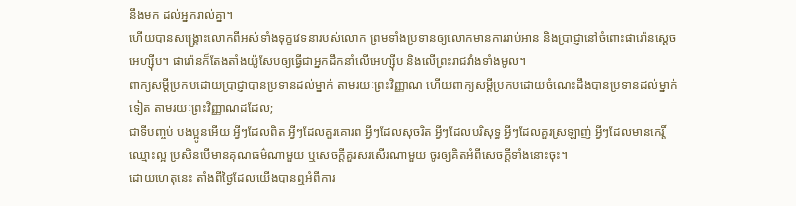នឹងមក ដល់អ្នករាល់គ្នា។
ហើយបានសង្គ្រោះលោកពីអស់ទាំងទុក្ខវេទនារបស់លោក ព្រមទាំងប្រទានឲ្យលោកមានការរាប់អាន និងប្រាជ្ញានៅចំពោះផារ៉ោនស្ដេចអេហ្ស៊ីប។ ផារ៉ោនក៏តែងតាំងយ៉ូសែបឲ្យធ្វើជាអ្នកដឹកនាំលើអេហ្ស៊ីប និងលើព្រះរាជវាំងទាំងមូល។
ពាក្យសម្ដីប្រកបដោយប្រាជ្ញាបានប្រទានដល់ម្នាក់ តាមរយៈព្រះវិញ្ញាណ ហើយពាក្យសម្ដីប្រកបដោយចំណេះដឹងបានប្រទានដល់ម្នាក់ទៀត តាមរយៈព្រះវិញ្ញាណដដែល;
ជាទីបញ្ចប់ បងប្អូនអើយ អ្វីៗដែលពិត អ្វីៗដែលគួរគោរព អ្វីៗដែលសុចរិត អ្វីៗដែលបរិសុទ្ធ អ្វីៗដែលគួរស្រឡាញ់ អ្វីៗដែលមានកេរ្តិ៍ឈ្មោះល្អ ប្រសិនបើមានគុណធម៌ណាមួយ ឬសេចក្ដីគួរសរសើរណាមួយ ចូរឲ្យគិតអំពីសេចក្ដីទាំងនោះចុះ។
ដោយហេតុនេះ តាំងពីថ្ងៃដែលយើងបានឮអំពីការ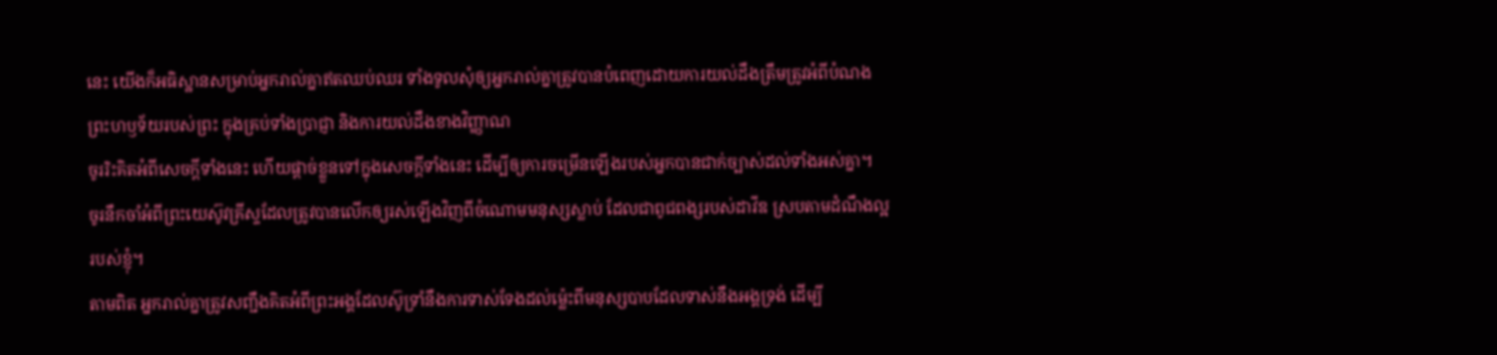នេះ យើងក៏អធិស្ឋានសម្រាប់អ្នករាល់គ្នាឥតឈប់ឈរ ទាំងទូលសុំឲ្យអ្នករាល់គ្នាត្រូវបានបំពេញដោយការយល់ដឹងត្រឹមត្រូវអំពីបំណងព្រះហឫទ័យរបស់ព្រះ ក្នុងគ្រប់ទាំងប្រាជ្ញា និងការយល់ដឹងខាងវិញ្ញាណ
ចូររិះគិតអំពីសេចក្ដីទាំងនេះ ហើយផ្ដាច់ខ្លួនទៅក្នុងសេចក្ដីទាំងនេះ ដើម្បីឲ្យការចម្រើនឡើងរបស់អ្នកបានជាក់ច្បាស់ដល់ទាំងអស់គ្នា។
ចូរនឹកចាំអំពីព្រះយេស៊ូវគ្រីស្ទដែលត្រូវបានលើកឲ្យរស់ឡើងវិញពីចំណោមមនុស្សស្លាប់ ដែលជាពូជពង្សរបស់ដាវីឌ ស្របតាមដំណឹងល្អរបស់ខ្ញុំ។
តាមពិត អ្នករាល់គ្នាត្រូវសញ្ជឹងគិតអំពីព្រះអង្គដែលស៊ូទ្រាំនឹងការទាស់ទែងដល់ម្ល៉េះពីមនុស្សបាបដែលទាស់នឹងអង្គទ្រង់ ដើម្បី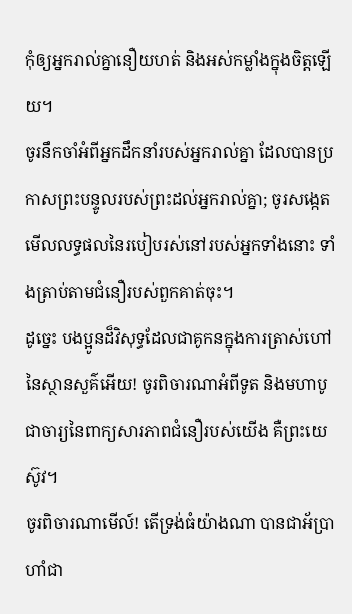កុំឲ្យអ្នករាល់គ្នានឿយហត់ និងអស់កម្លាំងក្នុងចិត្តឡើយ។
ចូរនឹកចាំអំពីអ្នកដឹកនាំរបស់អ្នករាល់គ្នា ដែលបានប្រកាសព្រះបន្ទូលរបស់ព្រះដល់អ្នករាល់គ្នា; ចូរសង្កេតមើលលទ្ធផលនៃរបៀបរស់នៅរបស់អ្នកទាំងនោះ ទាំងត្រាប់តាមជំនឿរបស់ពួកគាត់ចុះ។
ដូច្នេះ បងប្អូនដ៏វិសុទ្ធដែលជាគូកនក្នុងការត្រាស់ហៅនៃស្ថានសួគ៌អើយ! ចូរពិចារណាអំពីទូត និងមហាបូជាចារ្យនៃពាក្យសារភាពជំនឿរបស់យើង គឺព្រះយេស៊ូវ។
ចូរពិចារណាមើល៍! តើទ្រង់ធំយ៉ាងណា បានជាអ័ប្រាហាំជា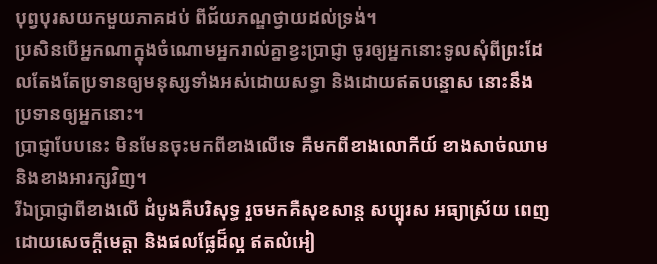បុព្វបុរសយកមួយភាគដប់ ពីជ័យភណ្ឌថ្វាយដល់ទ្រង់។
ប្រសិនបើអ្នកណាក្នុងចំណោមអ្នករាល់គ្នាខ្វះប្រាជ្ញា ចូរឲ្យអ្នកនោះទូលសុំពីព្រះដែលតែងតែប្រទានឲ្យមនុស្សទាំងអស់ដោយសទ្ធា និងដោយឥតបន្ទោស នោះនឹងប្រទានឲ្យអ្នកនោះ។
ប្រាជ្ញាបែបនេះ មិនមែនចុះមកពីខាងលើទេ គឺមកពីខាងលោកីយ៍ ខាងសាច់ឈាម និងខាងអារក្សវិញ។
រីឯប្រាជ្ញាពីខាងលើ ដំបូងគឺបរិសុទ្ធ រួចមកគឺសុខសាន្ត សប្បុរស អធ្យាស្រ័យ ពេញដោយសេចក្ដីមេត្តា និងផលផ្លែដ៏ល្អ ឥតលំអៀ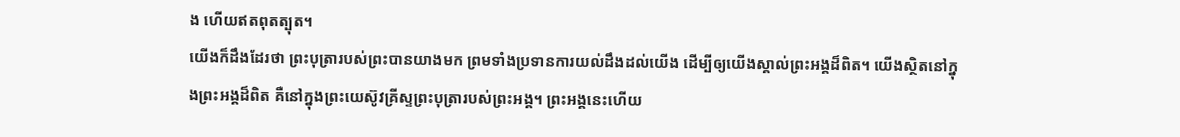ង ហើយឥតពុតត្បុត។
យើងក៏ដឹងដែរថា ព្រះបុត្រារបស់ព្រះបានយាងមក ព្រមទាំងប្រទានការយល់ដឹងដល់យើង ដើម្បីឲ្យយើងស្គាល់ព្រះអង្គដ៏ពិត។ យើងស្ថិតនៅក្នុងព្រះអង្គដ៏ពិត គឺនៅក្នុងព្រះយេស៊ូវគ្រីស្ទព្រះបុត្រារបស់ព្រះអង្គ។ ព្រះអង្គនេះហើយ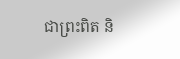ជាព្រះពិត និ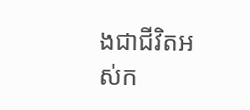ងជាជីវិតអស់ក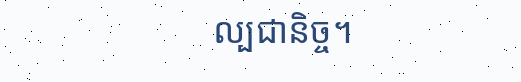ល្បជានិច្ច។